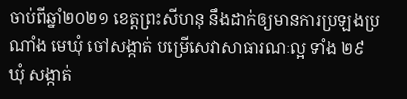ចាប់ពីឆ្នាំ២០២១ ខេត្តព្រះសីហនុ នឹងដាក់ឲ្យមានការប្រឡងប្រណាំង មេឃុំ ចៅសង្កាត់ បម្រើសេវាសាធារណៈល្អ ទាំង ២៩ឃុំ សង្កាត់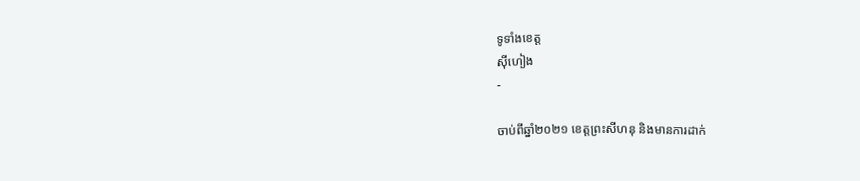ទូទាំងខេត្ត
ស៊ីហៀង
-

ចាប់ពីឆ្នាំ២០២១ ខេត្តព្រះសីហនុ និងមានការដាក់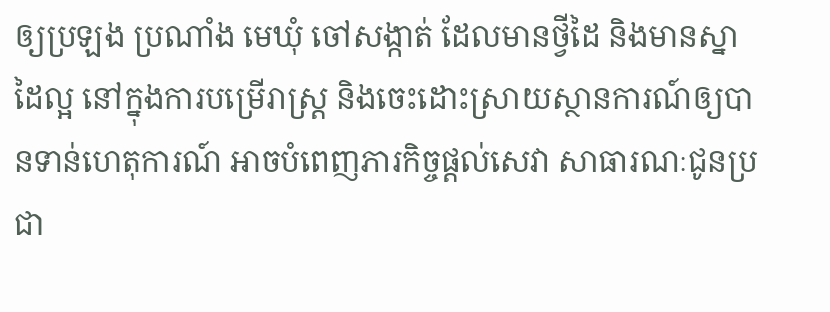ឲ្យប្រឡង ប្រណាំង មេឃុំ ចៅសង្កាត់ ដែលមានថ្វីដៃ និងមានស្នាដៃល្អ នៅក្នុងការបម្រើរាស្ត្រ និងចេះដោះស្រាយស្ថានការណ៍ឲ្យបានទាន់ហេតុការណ៍ អាចបំពេញភារកិច្ចផ្តល់សេវា សាធារណៈជូនប្រជា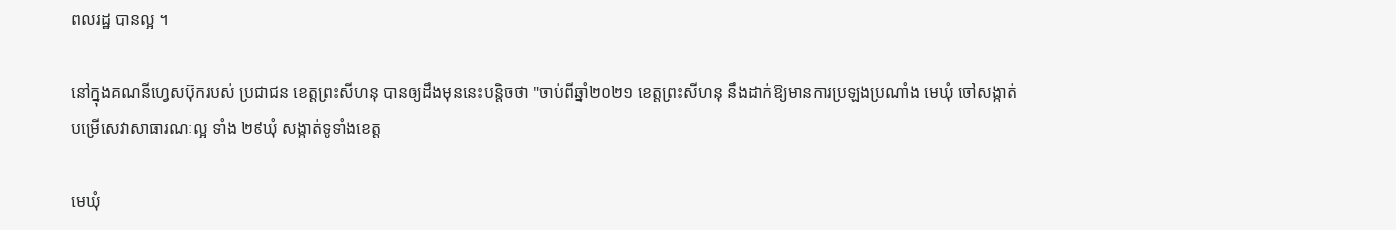ពលរដ្ឋ បានល្អ ។

នៅក្នុងគណនីហ្វេសប៊ុករបស់ ប្រជាជន ខេត្តព្រះសីហនុ បានឲ្យដឹងមុននេះបន្តិចថា "ចាប់ពីឆ្នាំ២០២១ ខេត្តព្រះសីហនុ នឹងដាក់ឱ្យមានការប្រឡងប្រណាំង មេឃុំ ចៅសង្កាត់ បម្រើសេវាសាធារណៈល្អ ទាំង ២៩ឃុំ សង្កាត់ទូទាំងខេត្ត

មេឃុំ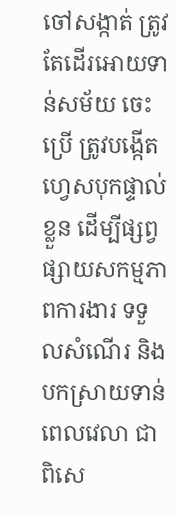ចៅសង្កាត់ ត្រូវតែដើរអោយទាន់សម័យ ចេះប្រើ ត្រូវបង្កើតហ្វេសបុកផ្ទាល់ខ្លួន ដើម្បីផ្សព្វផ្សាយសកម្មភាពការងារ ទទួលសំណើរ និងបកស្រាយទាន់ពេលវេលា ជាពិសេ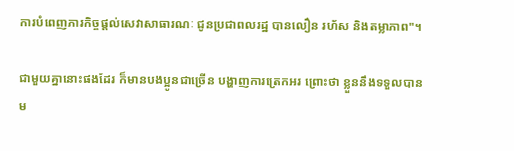ការបំពេញភារកិច្ចផ្ដល់សេវាសាធារណៈ ជូនប្រជាពលរដ្ឋ បានលឿន រហ័ស និងតម្លាភាព"។

ជាមួយគ្នានោះផងដែរ ក៏មានបងប្អូនជាច្រើន បង្ហាញការត្រេកអរ ព្រោះថា ខ្លួននឹងទទួលបានម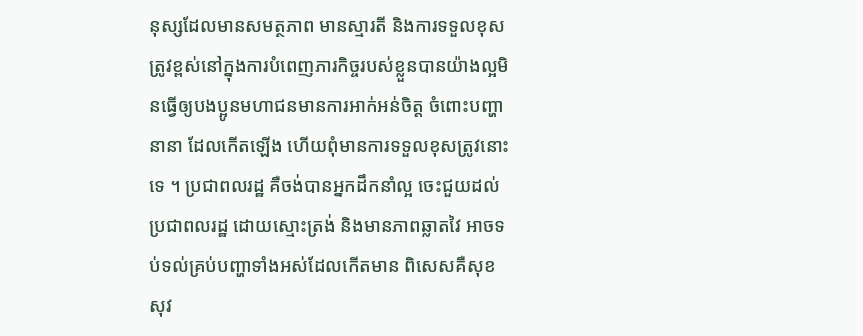នុស្សដែលមានសមត្ថភាព មានស្មារតី និងការទទួលខុសត្រូវខ្ពស់នៅក្នុងការបំពេញភារកិច្ចរបស់ខ្លួនបានយ៉ាងល្អមិនធ្វើឲ្យបងប្អូនមហាជនមានការអាក់អន់ចិត្ត ចំពោះបញ្ហានានា ដែលកើតឡើង ហើយពុំមានការទទួលខុសត្រូវនោះទេ ។ ប្រជាពលរដ្ឋ គឺចង់បានអ្នកដឹកនាំល្អ ចេះជួយដល់ប្រជាពលរដ្ឋ ដោយស្មោះត្រង់ និងមានភាពឆ្លាតវៃ អាចទប់ទល់គ្រប់បញ្ហាទាំងអស់ដែលកើតមាន ពិសេសគឺសុខសុវ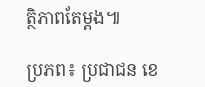ត្ថិភាពតែម្តង៕

ប្រភព៖ ប្រជាជន ខេ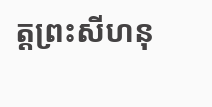ត្តព្រះសីហនុ